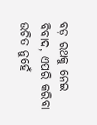ବଡ଼ ରଥକୁ ନେଇ ବିବାଦ, ଏପରି କରିବା ଉଚିତ ନୁହେଁ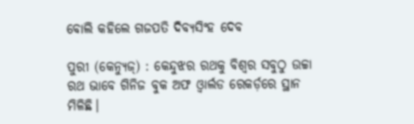ବୋଲି କହିଲେ ଗଜପତି ଦିବ୍ୟସିଂହ ଦେବ

ପୁରୀ (କେନ୍ୟୁଜ୍‌) : କେନ୍ଦୁଝର ରଥକୁ ବିଶ୍ୱର ସବୁଠୁ ଉଚ୍ଚା ରଥ ଭାବେ ଗିନିଜ ବୁକ ଅଫ ଓ୍ଵାର୍ଲଡ ରେକର୍ଡ଼ରେ ସ୍ଥାନ ମିଳିଛି।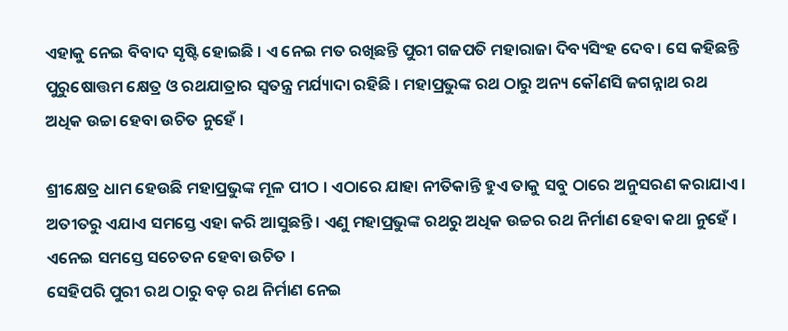ଏହାକୁ ନେଇ ବିବାଦ ସୃଷ୍ଟି ହୋଇଛି । ଏ ନେଇ ମତ ରଖିଛନ୍ତି ପୁରୀ ଗଜପତି ମହାରାଜା ଦିବ୍ୟସିଂହ ଦେବ। ସେ କହିଛନ୍ତି ପୁରୁଷୋତ୍ତମ କ୍ଷେତ୍ର ଓ ରଥଯାତ୍ରାର ସ୍ୱତନ୍ତ୍ର ମର୍ଯ୍ୟାଦା ରହିଛି । ମହାପ୍ରଭୁଙ୍କ ରଥ ଠାରୁ ଅନ୍ୟ କୌଣସି ଜଗନ୍ନାଥ ରଥ ଅଧିକ ଉଚ୍ଚା ହେବା ଉଚିତ ନୁହେଁ ।

ଶ୍ରୀକ୍ଷେତ୍ର ଧାମ ହେଉଛି ମହାପ୍ରଭୁଙ୍କ ମୂଳ ପୀଠ । ଏଠାରେ ଯାହା ନୀତିକାନ୍ତି ହୁଏ ତାକୁ ସବୁ ଠାରେ ଅନୁସରଣ କରାଯାଏ । ଅତୀତରୁ ଏଯାଏ ସମସ୍ତେ ଏହା କରି ଆସୁଛନ୍ତି । ଏଣୁ ମହାପ୍ରଭୁଙ୍କ ରଥରୁ ଅଧିକ ଉଚ୍ଚର ରଥ ନିର୍ମାଣ ହେବା କଥା ନୁହେଁ । ଏନେଇ ସମସ୍ତେ ସଚେତନ ହେବା ଉଚିତ ।
ସେହିପରି ପୁରୀ ରଥ ଠାରୁ ବଡ଼ ରଥ ନିର୍ମାଣ ନେଇ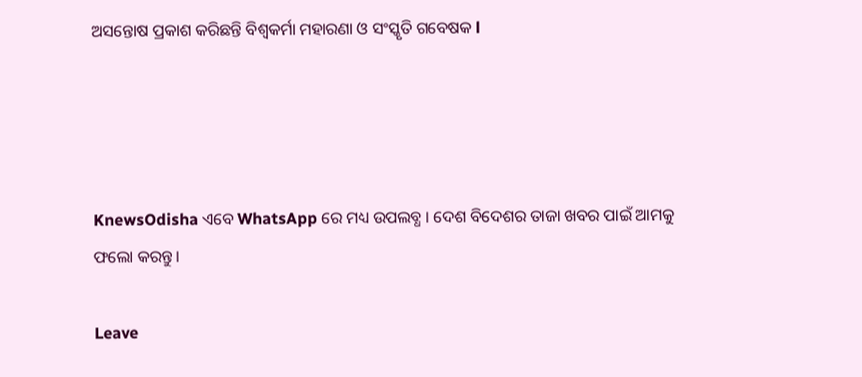ଅସନ୍ତୋଷ ପ୍ରକାଶ କରିଛନ୍ତି ବିଶ୍ୱକର୍ମା ମହାରଣା ଓ ସଂସ୍କୃତି ଗବେଷକ l




KnewsOdisha ଏବେ WhatsApp ରେ ମଧ୍ୟ ଉପଲବ୍ଧ । ଦେଶ ବିଦେଶର ତାଜା ଖବର ପାଇଁ ଆମକୁ ଫଲୋ କରନ୍ତୁ ।

Leave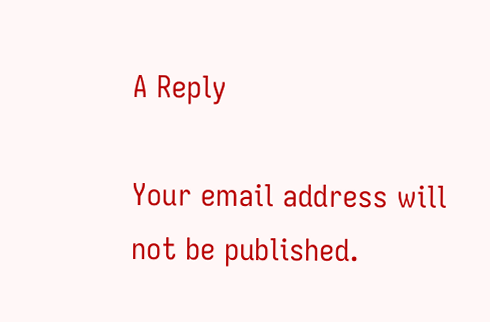A Reply

Your email address will not be published.